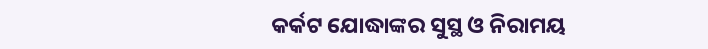କର୍କଟ ଯୋଦ୍ଧାଙ୍କର ସୁସ୍ଥ ଓ ନିରାମୟ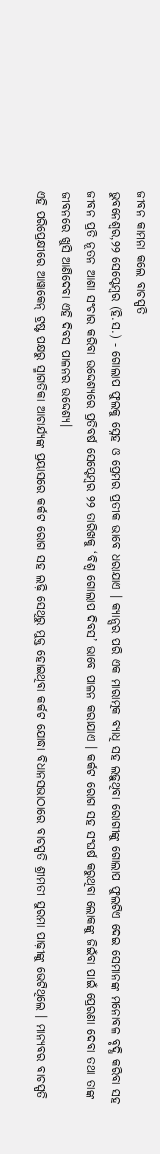ଜୀବନ କାମନା କଲେ ବାଚସ୍ପତି
ଭୁବନେଶ୍ୱର,୨୨ ସେପ୍ଟେମ୍ବର (ହି.ସ.) - ଗୋଲାପ ଫୁଲକୁ ସ୍ନେହ ଓ ପ୍ରେମର ପ୍ରତୀକ ଭାବେ ଧରାଯାଏ । କ୍ୟାନ୍ସର ପରି ଏକ ମାରାତ୍ମକ ବ୍ୟାଧି ସହ ଲଢ଼ୁଥିବା ରୋଗୀଙ୍କୁ ଗୋଲାପ ଫୁଲଟିଏ ଦେଇ ସେମାନଙ୍କ ମନୋବଳ ବୃଦ୍ଧି କରିବା ସହ ଜୀବନ ପ୍ରତି ନୂତନ ଆଶା ସଂଚାର କରିବା ଉଦ୍ଦେଶ୍ୟରେ ପ୍ରତିବର୍ଷ ସେପ୍ଟେମ୍ବର ୨୨ ତାରିଖକୁ ‘ବିଶ୍ୱ ଗୋଲାପ ଦିବସ’ ଭାବେ ପାଳନ କରାଯାଏ । କର୍କଟ ରୋଗ ସହ ସଂଘର୍ଷ କରୁଥିବା ଲୋକଙ୍କୁ ଜିଇଁବା ପାଇଁ ପ୍ରେରଣା ଦେବା ତଥା ତାଙ୍କ ଜୀବନରେ ଖୁସି ଆଣିଦେବା ଏହି ଦିବସ ପାଳନର ଉଦ୍ଦେଶ୍ୟ।
ଏହି ପରିପ୍ରେକ୍ଷୀରେ ଆୱାକେନ୍ ଟ୍ରଷ୍ଟ ପକ୍ଷରୁ ସ୍ମାଗତିକା ଆଚାର୍ଯ୍ୟଙ୍କ ପ୍ରୟାସରେ କର୍କଟ ରୋଗ ସହ ଲଢ଼ି ସେଥିରୁ ମୁକ୍ତ ହୋଇଥିବା କର୍କଟ ଯୋଦ୍ଧା ବିଧାନସଭାଠାରେ ବାଚସ୍ପତି ଶ୍ରୀମତୀ ସୁରମା ପାଢ଼ୀଙ୍କୁ ଭେଟିଥିଲେ । ମାନ୍ୟବର ବାଚସ୍ପତି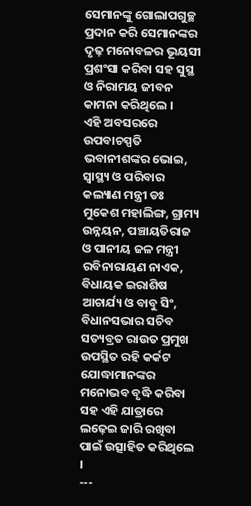ସେମାନଙ୍କୁ ଗୋଲାପଗୁଚ୍ଛ ପ୍ରଦାନ କରି ସେମାନଙ୍କର ଦୃଢ଼ ମନୋବଳର ଭୂୟସୀ ପ୍ରଶଂସା କରିବା ସହ ସୁସ୍ଥ ଓ ନିରାମୟ ଜୀବନ କାମନା କରିଥିଲେ ।
ଏହି ଅବସରରେ ଉପବାଚସ୍ପତି ଭବାନୀଶଙ୍କର ଭୋଇ, ସ୍ୱାସ୍ଥ୍ୟ ଓ ପରିବାର କଲ୍ୟାଣ ମନ୍ତ୍ରୀ ଡଃ ମୁକେଶ ମହାଲିଙ୍ଗ, ଗ୍ରାମ୍ୟ ଉନ୍ନୟନ, ପଞ୍ଚାୟତିରାଜ ଓ ପାନୀୟ ଜଳ ମନ୍ତ୍ରୀ ରବିନାରାୟଣ ନାଏକ, ବିଧାୟକ ଇରାଶିଷ ଆଚାର୍ଯ୍ୟ ଓ ବାବୁ ସିଂ, ବିଧାନସଭାର ସଚିବ ସତ୍ୟବ୍ରତ ରାଉତ ପ୍ରମୁଖ ଉପସ୍ଥିତ ରହି କର୍କଟ ଯୋଦ୍ଧାମାନଙ୍କର ମନୋଭବ ବୃଦ୍ଧି କରିବା ସହ ଏହି ଯାତ୍ରାରେ ଲଢ଼େଇ ଜାରି ରଖିବା ପାଇଁ ଉତ୍ସାହିତ କରିଥିଲେ ।
---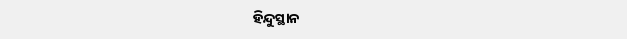ହିନ୍ଦୁସ୍ଥାନ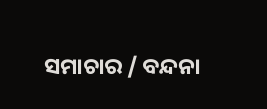ସମାଚାର / ବନ୍ଦନା